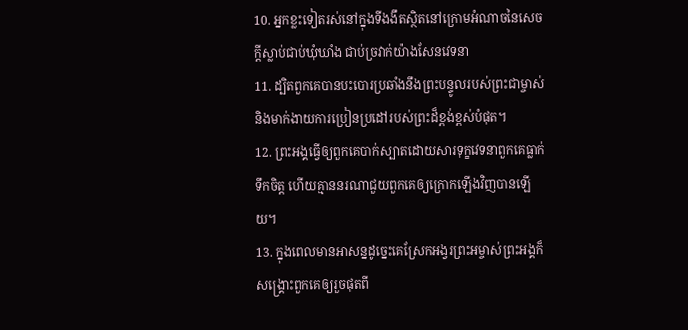10. អ្នកខ្លះទៀតរស់នៅក្នុងទីងងឹតស្ថិតនៅក្រោមអំណាចនៃសេចក្ដីស្លាប់ជាប់ឃុំឃាំង ជាប់ច្រវាក់យ៉ាងសែនវេទនា
11. ដ្បិតពួកគេបានបះបោរប្រឆាំងនឹងព្រះបន្ទូលរបស់ព្រះជាម្ចាស់និងមាក់ងាយការប្រៀនប្រដៅរបស់ព្រះដ៏ខ្ពង់ខ្ពស់បំផុត។
12. ព្រះអង្គធ្វើឲ្យពួកគេបាក់ស្បាតដោយសារទុក្ខវេទនាពួកគេធ្លាក់ទឹកចិត្ត ហើយគ្មាននរណាជួយពួកគេឲ្យក្រោកឡើងវិញបានឡើយ។
13. ក្នុងពេលមានអាសន្នដូច្នេះគេស្រែកអង្វរព្រះអម្ចាស់ព្រះអង្គក៏សង្គ្រោះពួកគេឲ្យរួចផុតពី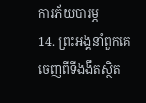ការភ័យបារម្ភ
14. ព្រះអង្គនាំពួកគេចេញពីទីងងឹតស្ថិត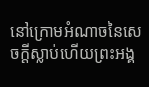នៅក្រោមអំណាចនៃសេចក្ដីស្លាប់ហើយព្រះអង្គ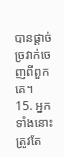បានផ្ដាច់ច្រវាក់ចេញពីពួកគេ។
15. អ្នកទាំងនោះត្រូវតែ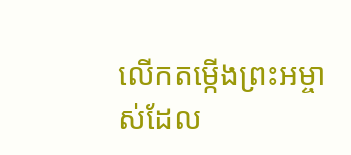លើកតម្កើងព្រះអម្ចាស់ដែល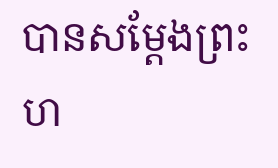បានសម្តែងព្រះហ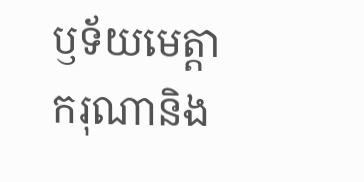ឫទ័យមេត្តាករុណានិង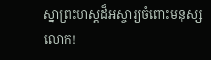ស្នាព្រះហស្ដដ៏អស្ចារ្យចំពោះមនុស្សលោក!